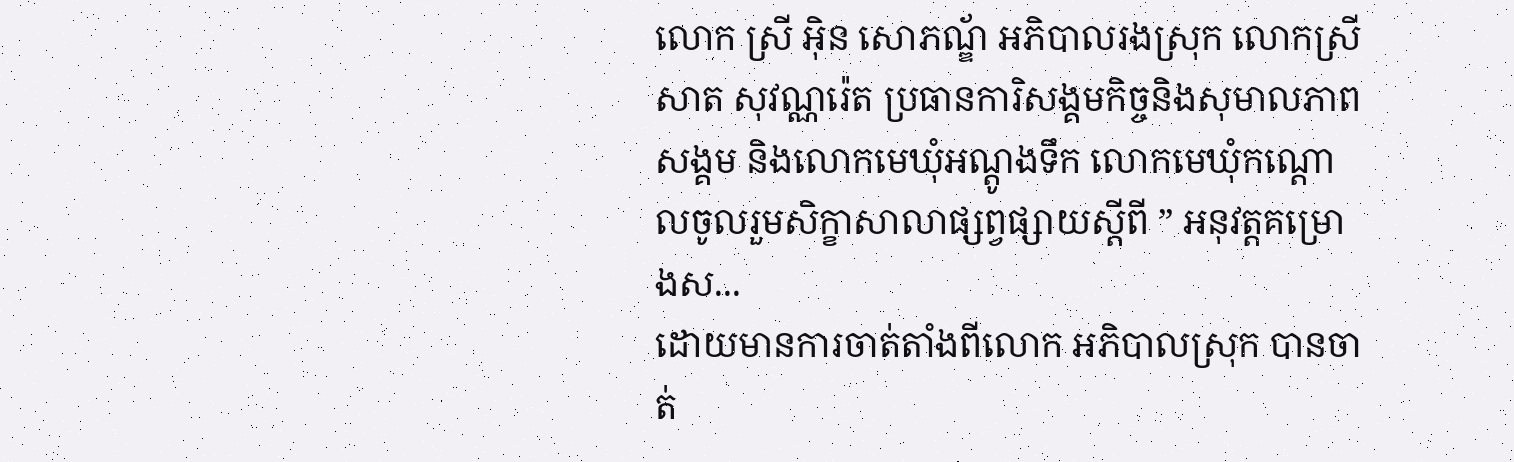លោក ស្រី អុិន សោភណ្ឌ័ អភិបាលរងស្រុក លោកស្រី សាត សុវណ្ណរ៉េត ប្រធានការិសង្គមកិច្ចនិងសុមាលភាពសង្គម និងលោកមេឃុំអណ្តូងទឹក លោកមេឃុំកណ្តោលចូលរួមសិក្ខាសាលាផ្សព្វផ្សាយស្តីពី ” អនុវត្តគម្រោងស...
ដោយមានការចាត់តាំងពីលោក អភិបាលស្រុក បានចាត់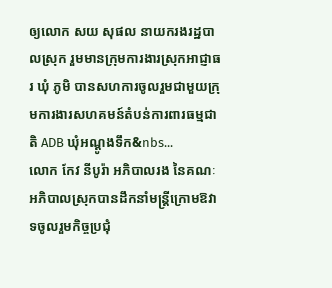ឲ្យលោក សយ សុផល នាយករងរដ្ឋបាលស្រុក រួមមានក្រុមការងារស្រុកអាជ្ញាធរ ឃុំ ភូមិ បានសហការចូលរួមជាមួយក្រុមការងារសហគមន៍តំបន់ការពារធម្មជាតិ ADB ឃុំអណ្តូងទឹក&nbs...
លោក កែវ នីបូរ៉ា អភិបាលរង នៃគណៈអភិបាលស្រុកបានដឹកនាំមន្រ្តីក្រោមឱវាទចូលរួមកិច្ចប្រជុំ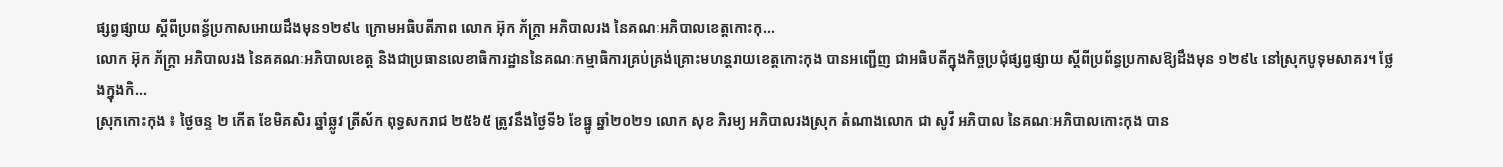ផ្សព្វផ្សាយ ស្តីពីប្រពន្ធ័ប្រកាសអោយដឹងមុន១២៩៤ ក្រោមអធិបតីភាព លោក អ៊ុក ភ័ក្រ្តា អភិបាលរង នៃគណៈអភិបាលខេត្តកោះកុ...
លោក អ៊ុក ភ័ក្ត្រា អភិបាលរង នៃគគណៈអភិបាលខេត្ត និងជាប្រធានលេខាធិការដ្ឋាននៃគណៈកម្មាធិការគ្រប់គ្រង់គ្រោះមហន្តរាយខេត្តកោះកុង បានអញ្ជេីញ ជាអធិបតីក្នុងកិច្ចប្រជុំផ្សព្វផ្សាយ ស្តីពីប្រព័ន្ធប្រកាសឱ្យដឹងមុន ១២៩៤ នៅស្រុកបូទុមសាគរ។ ថ្លែងក្នុងកិ...
ស្រុកកោះកុង ៖ ថ្ងៃចន្ទ ២ កើត ខែមិគសិរ ឆ្នាំឆ្លូវ ត្រីស័ក ពុទ្ធសករាជ ២៥៦៥ ត្រូវនឹងថ្ងៃទី៦ ខែធ្នូ ឆ្នាំ២០២១ លោក សុខ ភិរម្យ អភិបាលរងស្រុក តំណាងលោក ជា សូវី អភិបាល នៃគណៈអភិបាលកោះកុង បាន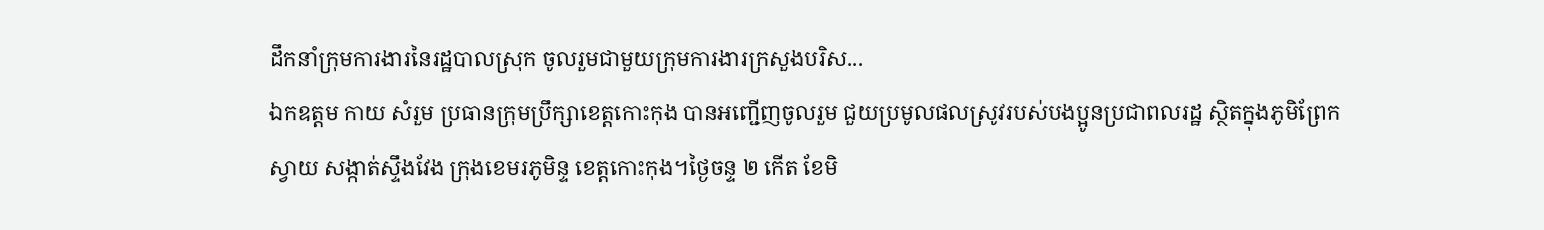ដឹកនាំក្រុមការងារនៃរដ្ឋបាលស្រុក ចូលរួមជាមួយក្រុមការងារក្រសួងបរិស...
ឯកឧត្តម កាយ សំរួម ប្រធានក្រុមប្រឹក្សាខេត្តកោះកុង បានអញ្ជើញចូលរួម ជួយប្រមូលផលស្រូវរបស់បងប្អូនប្រជាពលរដ្ឋ ស្ថិតក្នុងភូមិព្រែកស្វាយ សង្កាត់ស្ទឹងវែង ក្រុងខេមរភូមិន្ទ ខេត្តកោះកុង។ថ្ងៃចន្ទ ២ កើត ខែមិ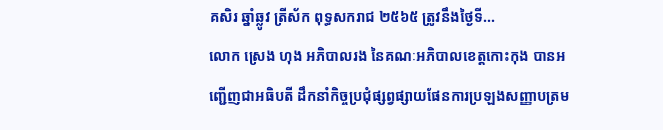គសិរ ឆ្នាំឆ្លូវ ត្រីស័ក ពុទ្ធសករាជ ២៥៦៥ ត្រូវនឹងថ្ងៃទី...
លោក ស្រេង ហុង អភិបាលរង នៃគណៈអភិបាលខេត្តកោះកុង បានអញ្ជើញជាអធិបតី ដឹកនាំកិច្ចប្រជុំផ្សព្វផ្សាយផែនការប្រឡងសញ្ញាបត្រម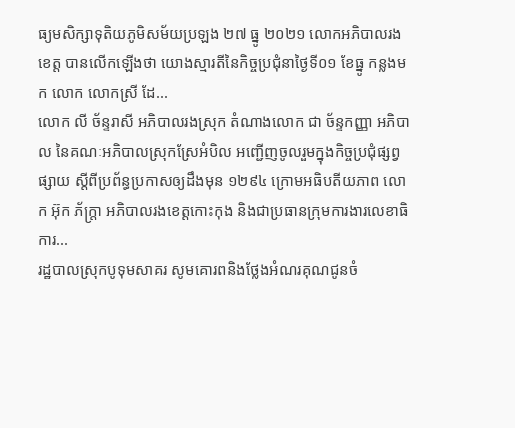ធ្យមសិក្សាទុតិយភូមិសម័យប្រឡង ២៧ ធ្នូ ២០២១ លោកអភិបាលរងខេត្ត បានលើកឡើងថា យោងស្មារតីនៃកិច្ចប្រជុំនាថ្ងៃទី០១ ខែធ្នូ កន្លងមក លោក លោកស្រី ដែ...
លោក លី ច័ន្ទរាសី អភិបាលរងស្រុក តំណាងលោក ជា ច័ន្ទកញ្ញា អភិបាល នៃគណៈអភិបាលស្រុកស្រែអំបិល អញ្ជើញចូលរួមក្នុងកិច្ចប្រជុំផ្សព្វផ្សាយ ស្ដីពីប្រព័ន្ធប្រកាសឲ្យដឹងមុន ១២៩៤ ក្រោមអធិបតីយភាព លោក អ៊ុក ភ័ក្ត្រា អភិបាលរងខេត្ដកោះកុង និងជាប្រធានក្រុមការងារលេខាធិការ...
រដ្ឋបាលស្រុកបូទុមសាគរ សូមគោរពនិងថ្លែងអំណរគុណជូនចំ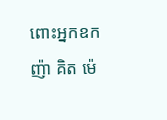ពោះអ្នកឧកញ៉ា គិត ម៉េ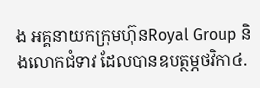ង អគ្គនាយកក្រុមហ៊ុនRoyal Group និងលោកជំទាវ ដែលបានឧបត្ថម្ភថវិកា៤.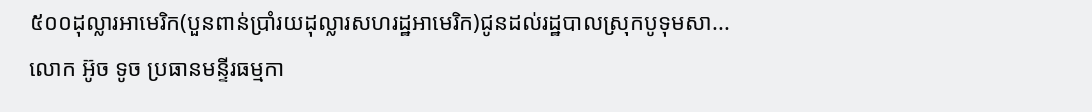៥០០ដុល្លារអាមេរិក(បួនពាន់ប្រាំរយដុល្លារសហរដ្ឋអាមេរិក)ជូនដល់រដ្ឋបាលស្រុកបូទុមសា...
លោក អ៊ូច ទូច ប្រធានមន្ទីរធម្មកា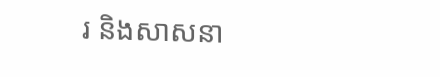រ និងសាសនា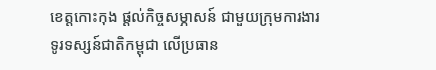ខេត្តកោះកុង ផ្តល់កិច្ចសម្ភាសន៍ ជាមួយក្រុមការងារទូរទស្សន៍ជាតិកម្ពុជា លើប្រធាន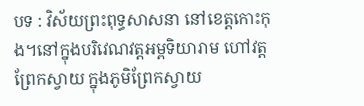បទ : វិស័យព្រះពុទ្ធសាសនា នៅខេត្តកោះកុង។នៅក្នុងបរិវេណវត្តអម្ពទិយារាម ហៅវត្តព្រែកស្វាយ ក្នុងភូមិព្រែកស្វាយ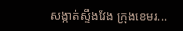សង្កាត់ស្ទឹងវែង ក្រុងខេមរ...